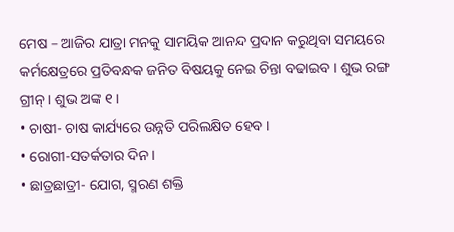ମେଷ – ଆଜିର ଯାତ୍ରା ମନକୁ ସାମୟିକ ଆନନ୍ଦ ପ୍ରଦାନ କରୁଥିବା ସମୟରେ କର୍ମକ୍ଷେତ୍ରରେ ପ୍ରତିବନ୍ଧକ ଜନିତ ବିଷୟକୁ ନେଇ ଚିନ୍ତା ବଢାଇବ । ଶୁଭ ରଙ୍ଗ ଗ୍ରୀନ୍ । ଶୁଭ ଅଙ୍କ ୧ ।
• ଚାଷୀ- ଚାଷ କାର୍ଯ୍ୟରେ ଉନ୍ନତି ପରିଲକ୍ଷିତ ହେବ ।
• ରୋଗୀ-ସତର୍କତାର ଦିନ ।
• ଛାତ୍ରଛାତ୍ରୀ- ଯୋଗ, ସ୍ମରଣ ଶକ୍ତି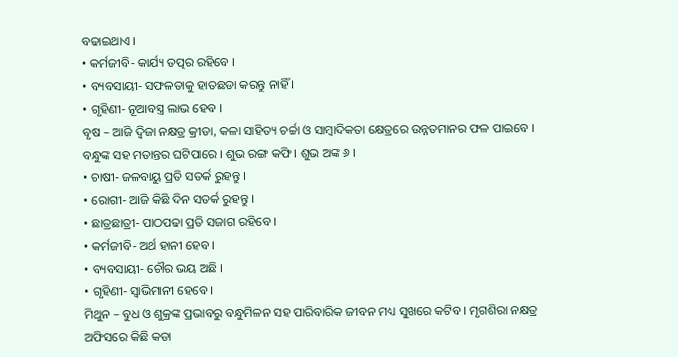ବଢାଇଥାଏ ।
• କର୍ମଜୀବି- କାର୍ଯ୍ୟ ତତ୍ପର ରହିବେ ।
• ବ୍ୟବସାୟୀ- ସଫଳତାକୁ ହାତଛଡା କରନ୍ତୁ ନାହିଁ ।
• ଗୃହିଣୀ- ନୂଆବସ୍ତ୍ର ଲାଭ ହେବ ।
ବୃଷ – ଆଜି ଦ୍ୱିଜା ନକ୍ଷତ୍ର କ୍ରୀଡା, କଳା ସାହିତ୍ୟ ଚର୍ଚ୍ଚା ଓ ସାମ୍ବାଦିକତା କ୍ଷେତ୍ରରେ ଉନ୍ନତମାନର ଫଳ ପାଇବେ । ବନ୍ଧୁଙ୍କ ସହ ମତାନ୍ତର ଘଟିପାରେ । ଶୁଭ ରଙ୍ଗ କଫି । ଶୁଭ ଅଙ୍କ ୬ ।
• ଚାଷୀ- ଜଳବାୟୁ ପ୍ରତି ସତର୍କ ରୁହନ୍ତୁ ।
• ରୋଗୀ- ଆଜି କିଛି ଦିନ ସତର୍କ ରୁହନ୍ତୁ ।
• ଛାତ୍ରଛାତ୍ରୀ- ପାଠପଢା ପ୍ରତି ସଜାଗ ରହିବେ ।
• କର୍ମଜୀବି- ଅର୍ଥ ହାନୀ ହେବ ।
• ବ୍ୟବସାୟୀ- ଚୌର ଭୟ ଅଛି ।
• ଗୃହିଣୀ- ସ୍ୱାଭିମାନୀ ହେବେ ।
ମିଥୁନ – ବୁଧ ଓ ଶୁକ୍ରଙ୍କ ପ୍ରଭାବରୁ ବନ୍ଧୁମିଳନ ସହ ପାରିବାରିକ ଜୀବନ ମଧ୍ୟ ସୁଖରେ କଟିବ । ମୃଗଶିରା ନକ୍ଷତ୍ର ଅଫିସରେ କିଛି କଡା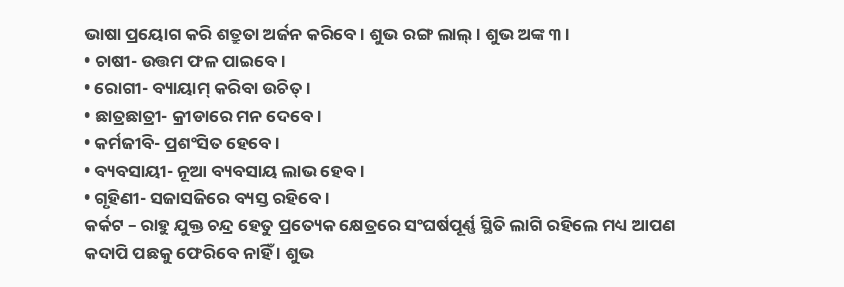ଭାଷା ପ୍ରୟୋଗ କରି ଶତ୍ରୁତା ଅର୍ଜନ କରିବେ । ଶୁଭ ରଙ୍ଗ ଲାଲ୍ । ଶୁଭ ଅଙ୍କ ୩ ।
• ଚାଷୀ- ଉତ୍ତମ ଫଳ ପାଇବେ ।
• ରୋଗୀ- ବ୍ୟାୟାମ୍ କରିବା ଉଚିତ୍ ।
• ଛାତ୍ରଛାତ୍ରୀ- କ୍ରୀଡାରେ ମନ ଦେବେ ।
• କର୍ମଜୀବି- ପ୍ରଶଂସିତ ହେବେ ।
• ବ୍ୟବସାୟୀ- ନୂଆ ବ୍ୟବସାୟ ଲାଭ ହେବ ।
• ଗୃହିଣୀ- ସଜାସଜିରେ ବ୍ୟସ୍ତ ରହିବେ ।
କର୍କଟ – ରାହୁ ଯୁକ୍ତ ଚନ୍ଦ୍ର ହେତୁ ପ୍ରତ୍ୟେକ କ୍ଷେତ୍ରରେ ସଂଘର୍ଷପୂର୍ଣ୍ଣ ସ୍ଥିତି ଲାଗି ରହିଲେ ମଧ୍ୟ ଆପଣ କଦାପି ପଛକୁ ଫେରିବେ ନାହିଁ । ଶୁଭ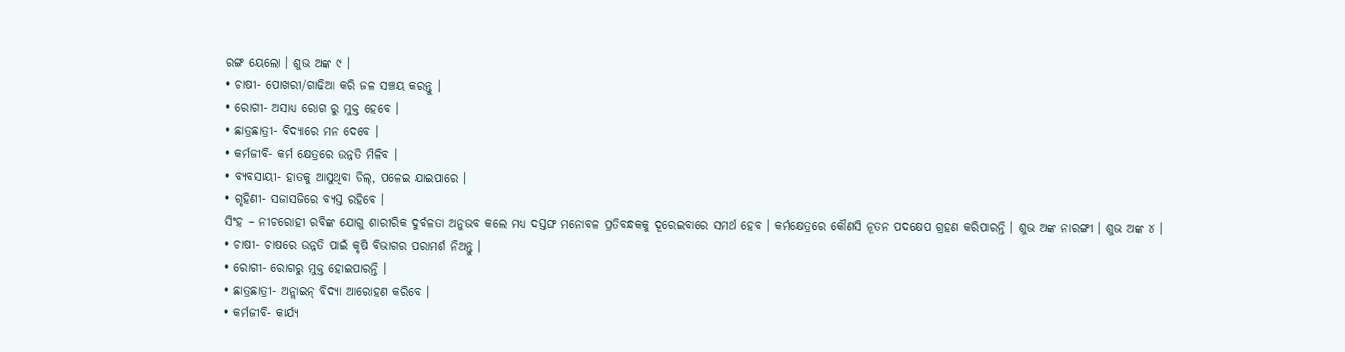ରଙ୍ଗ ୟେଲୋ । ଶୁଭ ଅଙ୍କ ୯ ।
• ଚାଷୀ- ପୋଖରୀ/ଗାଢିଆ କରି ଜଳ ସଞ୍ଚୟ କରନ୍ତୁ ।
• ରୋଗୀ- ଅସାଧ୍ୟ ରୋଗ ରୁ ମୁକ୍ତ ହେବେ ।
• ଛାତ୍ରଛାତ୍ରୀ- ବିଦ୍ୟାରେ ମନ ଦେବେ ।
• କର୍ମଜୀବି- କର୍ମ କ୍ଷେତ୍ରରେ ଉନ୍ନତି ମିଳିବ ।
• ବ୍ୟବସାୟୀ- ହାତକୁ ଆସୁଥିବା ଡିଲ୍, ପଳେଇ ଯାଇପାରେ ।
• ଗୃହିଣୀ- ସଜାସଜିରେ ବ୍ୟସ୍ତ ରହିବେ ।
ସିଂହ – ନୀଚରୋହୀ ରବିଙ୍କ ଯୋଗୁ ଶାରୀରିକ ଦୁର୍ବଳତା ଅନୁଭବ କଲେ ମଧ୍ୟ ଦସ୍ତଙ୍ଘ ମନୋବଳ ପ୍ରତିବନ୍ଧକକୁ ଦୂରେଇବାରେ ସମର୍ଥ ହେବ । କର୍ମକ୍ଷେତ୍ରରେ କୌଣସି ନୂତନ ପଦକ୍ଷେପ ଗ୍ରହଣ କରିପାରନ୍ତି । ଶୁଭ ଅଙ୍କ ନାରଙ୍ଗୀ । ଶୁଭ ଅଙ୍କ ୪ ।
• ଚାଷୀ- ଚାଷରେ ଉନ୍ନତି ପାଇଁ କୃଷି ବିଭାଗର ପରାମର୍ଶ ନିଅନ୍ତୁ ।
• ରୋଗୀ- ରୋଗରୁ ମୁକ୍ତ ହୋଇପାରନ୍ତି ।
• ଛାତ୍ରଛାତ୍ରୀ- ଅନ୍ଲାଇନ୍ ବିଦ୍ୟା ଆରୋହଣ କରିବେ ।
• କର୍ମଜୀବି- କାର୍ଯ୍ୟ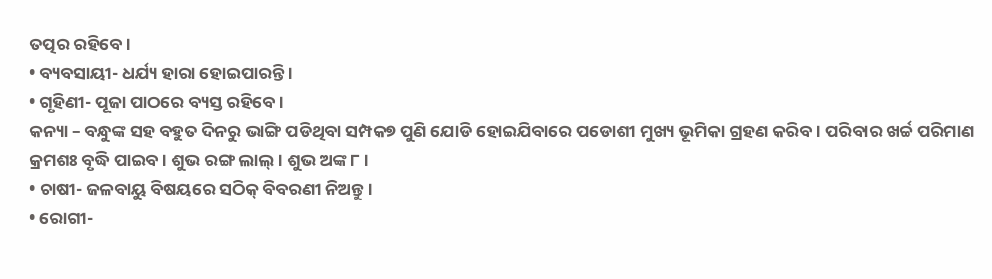ତତ୍ପର ରହିବେ ।
• ବ୍ୟବସାୟୀ- ଧର୍ଯ୍ୟ ହାରା ହୋଇପାରନ୍ତି ।
• ଗୃହିଣୀ- ପୂଜା ପାଠରେ ବ୍ୟସ୍ତ ରହିବେ ।
କନ୍ୟା – ବନ୍ଧୁଙ୍କ ସହ ବହୁତ ଦିନରୁ ଭାଙ୍ଗି ପଡିଥିବା ସମ୍ପକ୭ ପୁଣି ଯୋଡି ହୋଇଯିବାରେ ପଡୋଶୀ ମୁଖ୍ୟ ଭୂମିକା ଗ୍ରହଣ କରିବ । ପରିବାର ଖର୍ଚ୍ଚ ପରିମାଣ କ୍ରମଶଃ ବୃଦ୍ଧି ପାଇବ । ଶୁଭ ରଙ୍ଗ ଲାଲ୍ । ଶୁଭ ଅଙ୍କ ୮ ।
• ଚାଷୀ- ଜଳବାୟୁ ବିଷୟରେ ସଠିକ୍ ବିବରଣୀ ନିଅନ୍ତୁ ।
• ରୋଗୀ-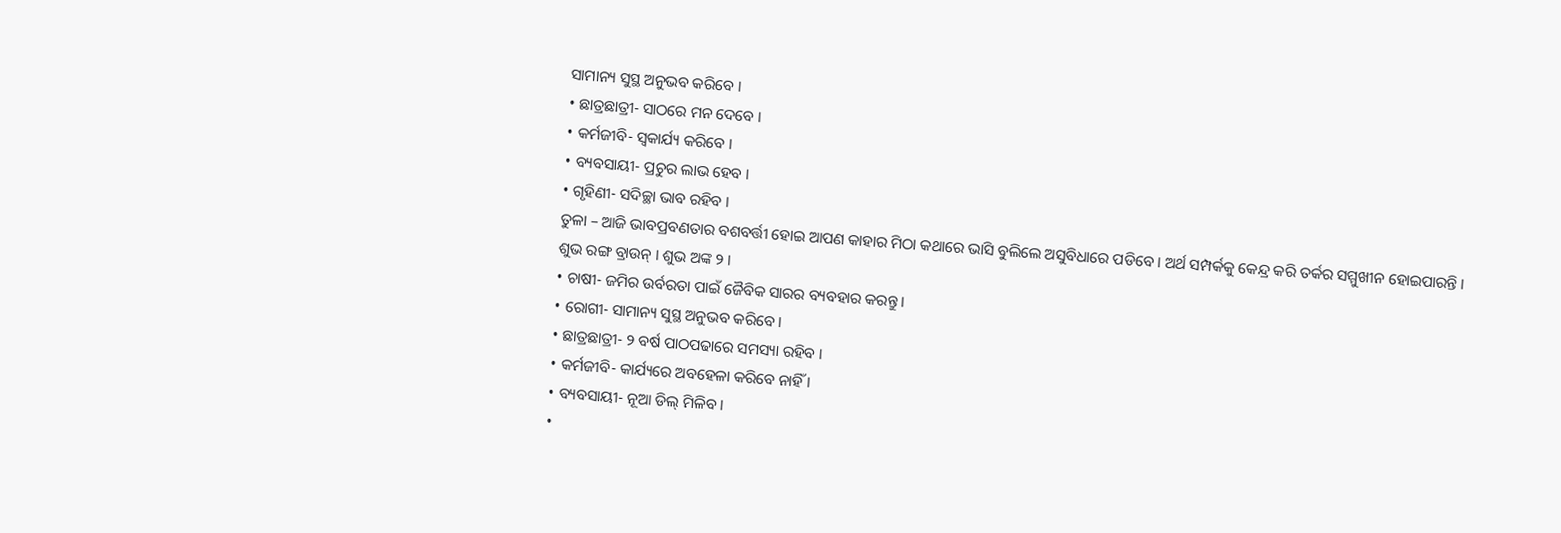ସାମାନ୍ୟ ସୁସ୍ଥ ଅନୁଭବ କରିବେ ।
• ଛାତ୍ରଛାତ୍ରୀ- ସାଠରେ ମନ ଦେବେ ।
• କର୍ମଜୀବି- ସ୍ୱକାର୍ଯ୍ୟ କରିବେ ।
• ବ୍ୟବସାୟୀ- ପ୍ରଚୁର ଲାଭ ହେବ ।
• ଗୃହିଣୀ- ସଦିଚ୍ଛା ଭାବ ରହିବ ।
ତୁଳା – ଆଜି ଭାବପ୍ରବଣତାର ବଶବର୍ତ୍ତୀ ହୋଇ ଆପଣ କାହାର ମିଠା କଥାରେ ଭାସି ବୁଲିଲେ ଅସୁବିଧାରେ ପଡିବେ । ଅର୍ଥ ସମ୍ପର୍କକୁ କେନ୍ଦ୍ର କରି ତର୍କର ସମ୍ମୁଖୀନ ହୋଇପାରନ୍ତି । ଶୁଭ ରଙ୍ଗ ବ୍ରାଉନ୍ । ଶୁଭ ଅଙ୍କ ୨ ।
• ଚାଷୀ- ଜମିର ଉର୍ବରତା ପାଇଁ ଜୈବିକ ସାରର ବ୍ୟବହାର କରନ୍ତୁ ।
• ରୋଗୀ- ସାମାନ୍ୟ ସୁସ୍ଥ ଅନୁଭବ କରିବେ ।
• ଛାତ୍ରଛାତ୍ରୀ- ୨ ବର୍ଷ ପାଠପଢାରେ ସମସ୍ୟା ରହିବ ।
• କର୍ମଜୀବି- କାର୍ଯ୍ୟରେ ଅବହେଳା କରିବେ ନାହିଁ ।
• ବ୍ୟବସାୟୀ- ନୂଆ ଡିଲ୍ ମିଳିବ ।
•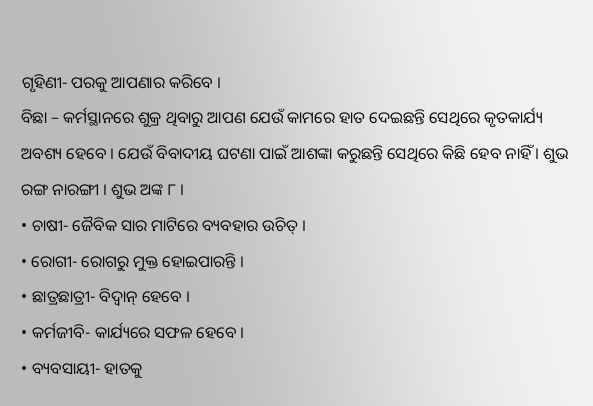ଗୃହିଣୀ- ପରକୁ ଆପଣାର କରିବେ ।
ବିଛା – କର୍ମସ୍ଥାନରେ ଶୁକ୍ର ଥିବାରୁ ଆପଣ ଯେଉଁ କାମରେ ହାତ ଦେଇଛନ୍ତି ସେଥିରେ କୃତକାର୍ଯ୍ୟ ଅବଶ୍ୟ ହେବେ । ଯେଉଁ ବିବାଦୀୟ ଘଟଣା ପାଇଁ ଆଶଙ୍କା କରୁଛନ୍ତି ସେଥିରେ କିଛି ହେବ ନାହିଁ । ଶୁଭ ରଙ୍ଗ ନାରଙ୍ଗୀ । ଶୁଭ ଅଙ୍କ ୮ ।
• ଚାଷୀ- ଜୈବିକ ସାର ମାଟିରେ ବ୍ୟବହାର ଉଚିତ୍ ।
• ରୋଗୀ- ରୋଗରୁ ମୁକ୍ତ ହୋଇପାରନ୍ତି ।
• ଛାତ୍ରଛାତ୍ରୀ- ବିଦ୍ୱାନ୍ ହେବେ ।
• କର୍ମଜୀବି- କାର୍ଯ୍ୟରେ ସଫଳ ହେବେ ।
• ବ୍ୟବସାୟୀ- ହାତକୁ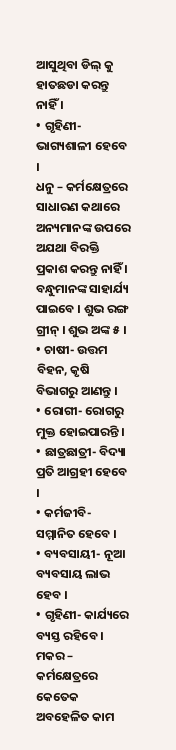ଆସୁଥିବା ଡିଲ୍ କୁ ହାତଛଡା କରନ୍ତୁ ନାହିଁ ।
• ଗୃହିଣୀ- ଭାଗ୍ୟଶାଳୀ ହେବେ ।
ଧନୁ – କର୍ମକ୍ଷେତ୍ରରେ ସାଧାରଣ କଥାରେ ଅନ୍ୟମାନଙ୍କ ଉପରେ ଅଯଥା ବିରକ୍ତି ପ୍ରକାଶ କରନ୍ତୁ ନାହିଁ । ବନ୍ଧୁମାନଙ୍କ ସାହାର୍ଯ୍ୟ ପାଇବେ । ଶୁଭ ରଙ୍ଗ ଗ୍ରୀନ୍ । ଶୁଭ ଅଙ୍କ ୫ ।
• ଚାଷୀ- ଉତ୍ତମ ବିହନ, କୃଷି ବିଭାଗରୁ ଆଣନ୍ତୁ ।
• ରୋଗୀ- ରୋଗରୁ ମୁକ୍ତ ହୋଇପାରନ୍ତି ।
• ଛାତ୍ରଛାତ୍ରୀ- ବିଦ୍ୟା ପ୍ରତି ଆଗ୍ରହୀ ହେବେ ।
• କର୍ମଜୀବି- ସମ୍ମାନିତ ହେବେ ।
• ବ୍ୟବସାୟୀ- ନୂଆ ବ୍ୟବସାୟ ଲାଭ ହେବ ।
• ଗୃହିଣୀ- କାର୍ଯ୍ୟରେ ବ୍ୟସ୍ତ ରହିବେ ।
ମକର – କର୍ମକ୍ଷେତ୍ରରେ କେତେକ ଅବହେଳିତ କାମ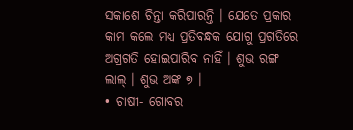ସକାଶେ ଚିନ୍ତା କରିପାରନ୍ତି । ଯେତେ ପ୍ରକାର କାମ କଲେ ମଧ୍ୟ ପ୍ରତିବନ୍ଧକ ଯୋଗୁ ପ୍ରଗତିରେ ଅଗ୍ରଗତି ହୋଇପାରିବ ନାହିଁ । ଶୁଭ ରଙ୍ଗ ଲାଲ୍ । ଶୁଭ ଅଙ୍କ ୭ ।
• ଚାଷୀ- ଗୋବର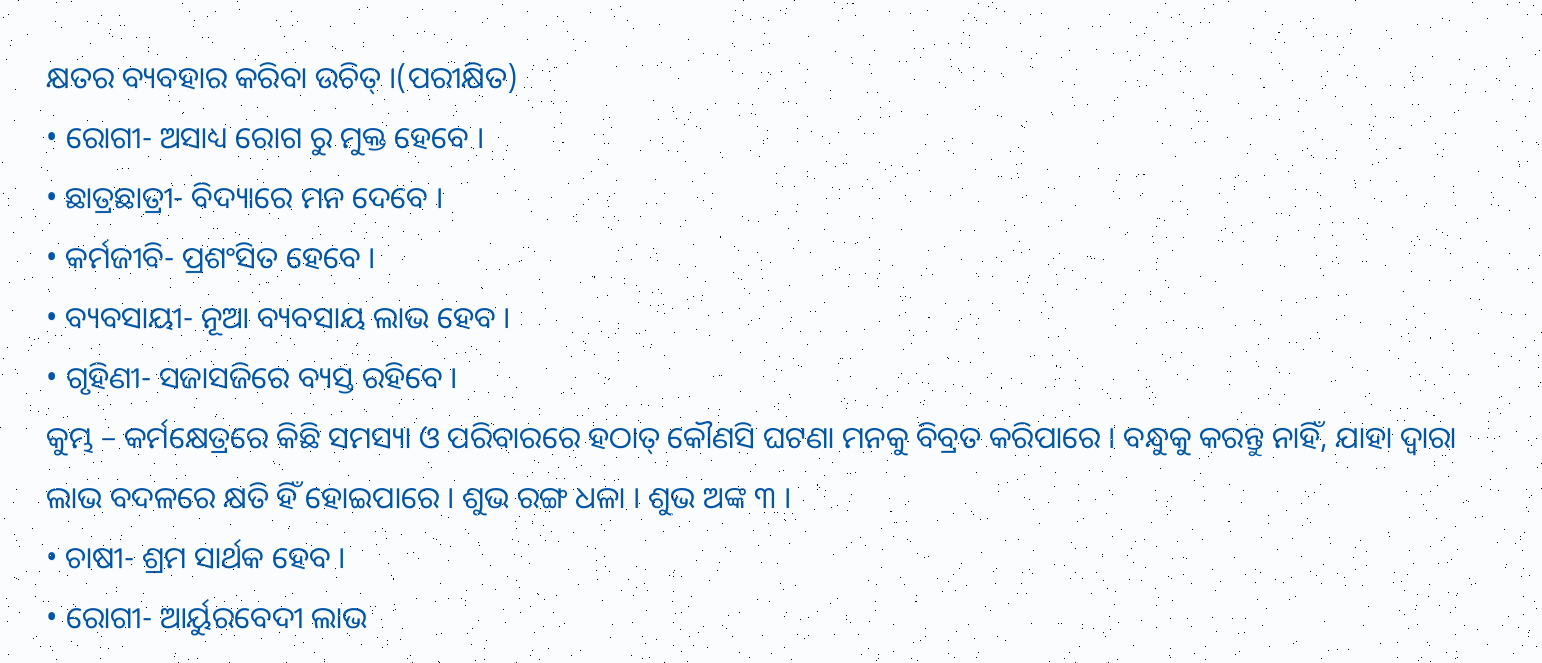କ୍ଷତର ବ୍ୟବହାର କରିବା ଉଚିତ୍ ।(ପରୀକ୍ଷିତ)
• ରୋଗୀ- ଅସାଧ୍ୟ ରୋଗ ରୁ ମୁକ୍ତ ହେବେ ।
• ଛାତ୍ରଛାତ୍ରୀ- ବିଦ୍ୟାରେ ମନ ଦେବେ ।
• କର୍ମଜୀବି- ପ୍ରଶଂସିତ ହେବେ ।
• ବ୍ୟବସାୟୀ- ନୂଆ ବ୍ୟବସାୟ ଲାଭ ହେବ ।
• ଗୃହିଣୀ- ସଜାସଜିରେ ବ୍ୟସ୍ତ ରହିବେ ।
କୁମ୍ଭ – କର୍ମକ୍ଷେତ୍ରରେ କିଛି ସମସ୍ୟା ଓ ପରିବାରରେ ହଠାତ୍ କୌଣସି ଘଟଣା ମନକୁ ବିବ୍ରତ କରିପାରେ । ବନ୍ଧୁକୁ କରନ୍ତୁ ନାହିଁ, ଯାହା ଦ୍ୱାରା ଲାଭ ବଦଳରେ କ୍ଷତି ହିଁ ହୋଇପାରେ । ଶୁଭ ରଙ୍ଗ ଧଳା । ଶୁଭ ଅଙ୍କ ୩ ।
• ଚାଷୀ- ଶ୍ରମ ସାର୍ଥକ ହେବ ।
• ରୋଗୀ- ଆର୍ୟୁରବେଦୀ ଲାଭ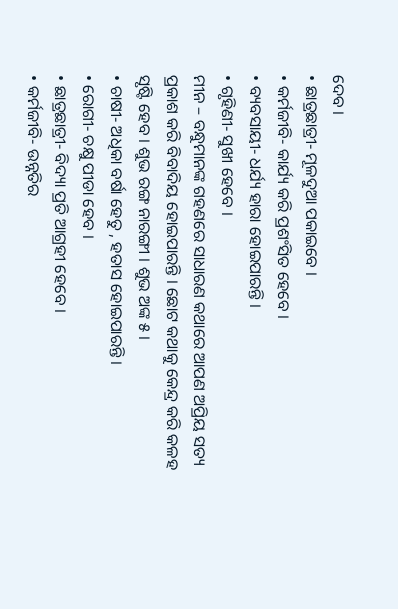ଦେବ ।
• ଛାତ୍ରଛାତ୍ରୀ- ମୂଳଦୁଆ ପକାଇବେ ।
• କର୍ମଜୀବି- କାର୍ଯ୍ୟ କରି ପ୍ରଶଂସିତ ହେବେ ।
• ବ୍ୟବସାୟୀ- ଧର୍ଯ୍ୟ ହାରା ହୋଇପାରନ୍ତି ।
• ଗୃହିଣୀ- ସୁଖୀ ହେବେ ।
ମୀନ – ବନ୍ଧୁମାନଙ୍କ ଗହଣରେ ସାଧାରଣ କଥାରେ ଆପଣ ଅପ୍ରିୟ ସତ୍ୟ ପ୍ରକାଶ କରି ବିବାଦିୟ ହୋଇପାରନ୍ତି । ଛୋଟ କଥାକୁ କେନ୍ଦ୍ର କରି କଳହ ସୃଷ୍ଟି ହେବ । ଶୁଭ ରଙ୍ଗ ନାରଙ୍ଗୀ । ଶୁଭ ଅଙ୍କ ୫ ।
• ଚାଷୀ- ଅଧିକା ବର୍ଷା ହେତୁ , ହତାସ ହୋଇପାରନ୍ତି ।
• ରୋଗୀ- ଚକ୍ଷୁ ପୀଡା ହେବ ।
• ଛାତ୍ରଛାତ୍ରୀ- ବିଦ୍ୟା ପ୍ରତି ଆଗ୍ରହୀ ହେବେ ।
• କର୍ମଜୀବି- ଉନ୍ନତିର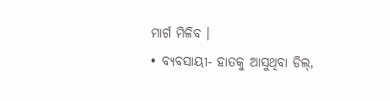ମାର୍ଗ ମିଳିବ ।
• ବ୍ୟବସାୟୀ- ହାତକୁ ଆସୁଥିବା ଡିଲ୍,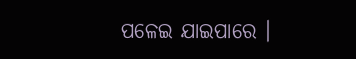ପଳେଇ ଯାଇପାରେ ।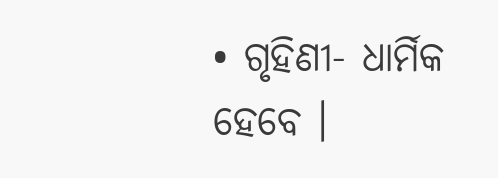• ଗୃହିଣୀ- ଧାର୍ମିକ ହେବେ ।